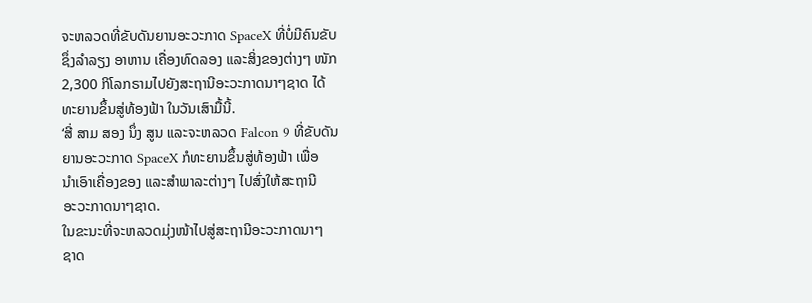ຈະຫລວດທີ່ຂັບດັນຍານອະວະກາດ SpaceX ທີ່ບໍ່ມີຄົນຂັບ
ຊຶ່ງລຳລຽງ ອາຫານ ເຄື່ອງທົດລອງ ແລະສິ່ງຂອງຕ່າງໆ ໜັກ
2,300 ກິໂລກຣາມໄປຍັງສະຖານີອະວະກາດນາໆຊາດ ໄດ້
ທະຍານຂຶ້ນສູ່ທ້ອງຟ້າ ໃນວັນເສົາມື້ນີ້.
‘ສີ່ ສາມ ສອງ ນຶ່ງ ສູນ ແລະຈະຫລວດ Falcon 9 ທີ່ຂັບດັນ
ຍານອະວະກາດ SpaceX ກໍທະຍານຂຶ້ນສູ່ທ້ອງຟ້າ ເພື່ອ
ນຳເອົາເຄື່ອງຂອງ ແລະສຳພາລະຕ່າງໆ ໄປສົ່ງໃຫ້ສະຖານີ
ອະວະກາດນາໆຊາດ.
ໃນຂະນະທີ່ຈະຫລວດມຸ່ງໜ້າໄປສູ່ສະຖານີອະວະກາດນາໆ
ຊາດ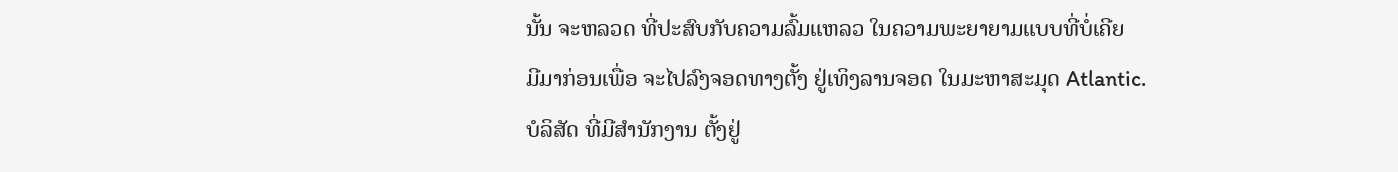ນັ້ນ ຈະຫລວດ ທີ່ປະສົບກັບຄວາມລົ້ມແຫລວ ໃນຄວາມພະຍາຍາມແບບທີ່ບໍ່ເຄີຍ
ມີມາກ່ອນເພື່ອ ຈະໄປລົງຈອດທາງຕັ້ງ ຢູ່ເທິງລານຈອດ ໃນມະຫາສະມຸດ Atlantic.
ບໍລິສັດ ທີ່ມີສຳນັກງານ ຕັ້ງຢູ່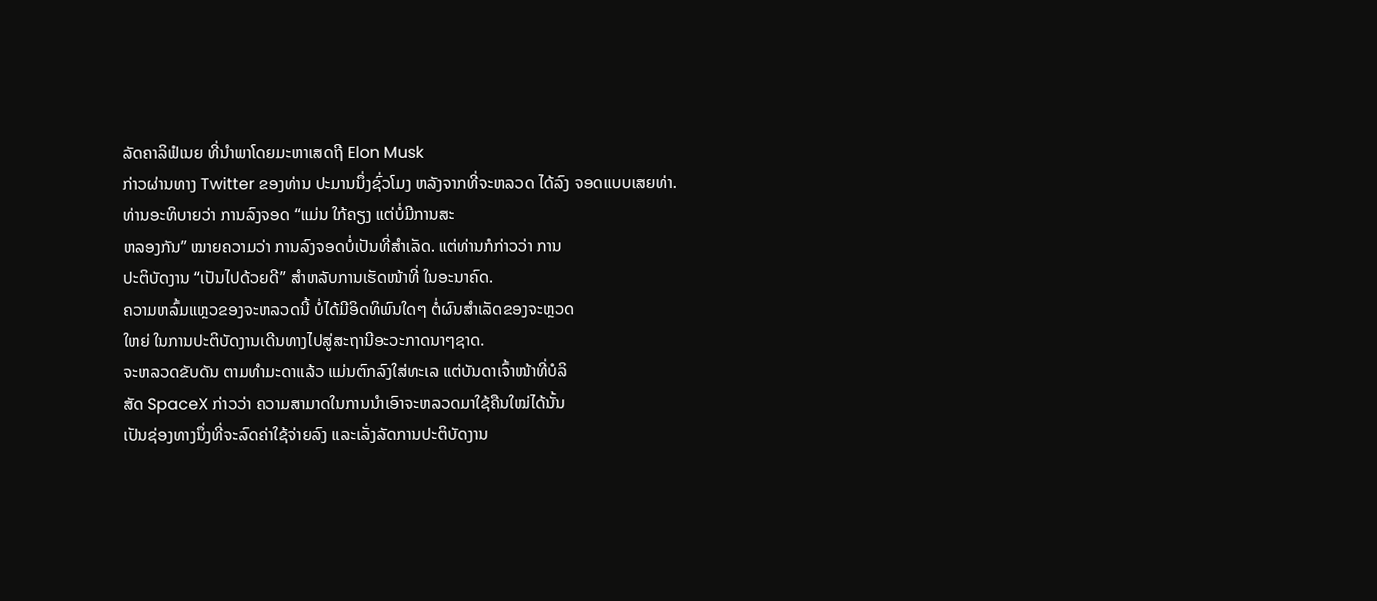ລັດຄາລິຟໍເນຍ ທີ່ນຳພາໂດຍມະຫາເສດຖີ Elon Musk
ກ່າວຜ່ານທາງ Twitter ຂອງທ່ານ ປະມານນຶ່ງຊົ່ວໂມງ ຫລັງຈາກທີ່ຈະຫລວດ ໄດ້ລົງ ຈອດແບບເສຍທ່າ. ທ່ານອະທິບາຍວ່າ ການລົງຈອດ “ແມ່ນ ໃກ້ຄຽງ ແຕ່ບໍ່ມີການສະ
ຫລອງກັນ” ໝາຍຄວາມວ່າ ການລົງຈອດບໍ່ເປັນທີ່ສຳເລັດ. ແຕ່ທ່ານກໍກ່າວວ່າ ການ
ປະຕິບັດງານ “ເປັນໄປດ້ວຍດີ” ສຳຫລັບການເຮັດໜ້າທີ່ ໃນອະນາຄົດ.
ຄວາມຫລົ້ມແຫຼວຂອງຈະຫລວດນີ້ ບໍ່ໄດ້ມີອິດທິພົນໃດໆ ຕໍ່ຜົນສຳເລັດຂອງຈະຫຼວດ
ໃຫຍ່ ໃນການປະຕິບັດງານເດີນທາງໄປສູ່ສະຖານີອະວະກາດນາໆຊາດ.
ຈະຫລວດຂັບດັນ ຕາມທຳມະດາແລ້ວ ແມ່ນຕົກລົງໃສ່ທະເລ ແຕ່ບັນດາເຈົ້າໜ້າທີ່ບໍລິ
ສັດ SpaceX ກ່າວວ່າ ຄວາມສາມາດໃນການນຳເອົາຈະຫລວດມາໃຊ້ຄືນໃໝ່ໄດ້ນັ້ນ
ເປັນຊ່ອງທາງນຶ່ງທີ່ຈະລົດຄ່າໃຊ້ຈ່າຍລົງ ແລະເລັ່ງລັດການປະຕິບັດງານ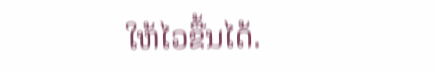ໃຫ້ໄວຂື້ນໄດ້.